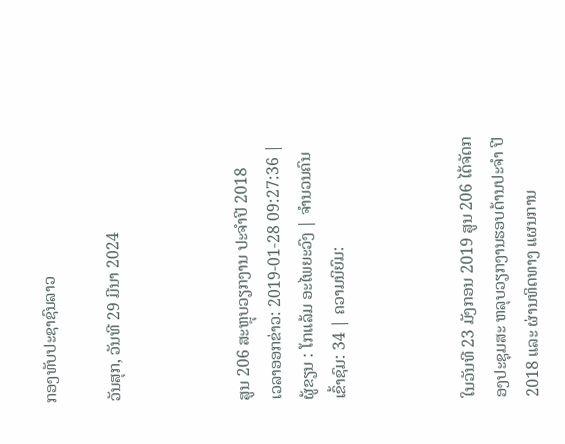ກອງທັບປະຊາຊົນລາວ

ວັນສຸກ, ວັນທີ 29 ມີນາ 2024



ສູນ 206 ສະຫຼຸບວຽກງານ ປະຈຳປີ 2018
ເວລາອອກຂ່າວ: 2019-01-28 09:27:36 | ຜູ້ຂຽນ : ໂກແລ້ມ ອະໄພຍະວົງ | ຈຳນວນຄົນເຂົ້າຊົມ: 34 | ຄວາມນິຍົມ:



ໃນວັນທີ 23 ມັງກອນ 2019 ສູນ 206 ໄດ້ຈັດກອງປະຊຸມສະ ຫລຸບວຽກງານຮອບດ້ານປະຈໍາ ປີ 2018 ແລະ ຜ່ານທິດທາງ ແຜນການ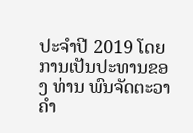ປະຈໍາປີ 2019 ໂດຍ ການເປັນປະທານຂອງ ທ່ານ ພົນຈັດຕະວາ ຄໍາ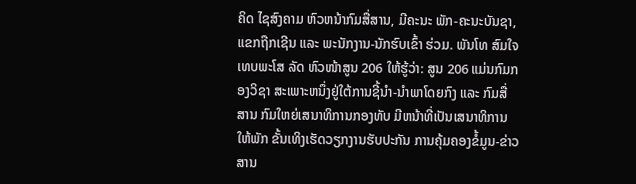ຄິດ ໄຊສົງຄາມ ຫົວຫນ້າກົມສື່ສານ, ມີຄະນະ ພັກ-ຄະນະບັນຊາ, ແຂກຖືກເຊີນ ແລະ ພະນັກງານ-ນັກຮົບເຂົ້າ ຮ່ວມ. ພັນໂທ ສົມໃຈ ເທບພະໂສ ລັດ ຫົວໜ້າສູນ 206 ໃຫ້ຮູ້ວ່າ: ສູນ 206 ແມ່ນກົມກອງວິຊາ ສະເພາະຫນຶ່ງຢູ່ໃຕ້ການຊີ້ນໍາ-ນໍາພາໂດຍກົງ ແລະ ກົມສື່ສານ ກົມໃຫຍ່ເສນາທິການກອງທັບ ມີຫນ້າທີ່ເປັນເສນາທິການໃຫ້ພັກ ຂັ້ນເທິງເຮັດວຽກງານຮັບປະກັນ ການຄຸ້ມຄອງຂໍ້ມູນ-ຂ່າວສານ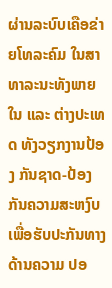ຜ່ານລະບົບເຄືອຂ່າຍໂທລະຄົມ ໃນສາທາລະນະທັງພາຍໃນ ແລະ ຕ່າງປະເທດ ທັງວຽກງານປ້ອງ ກັນຊາດ-ປ້ອງກັນຄວາມສະຫງົບ ເພື່ອຮັບປະກັນທາງດ້ານຄວາມ ປອ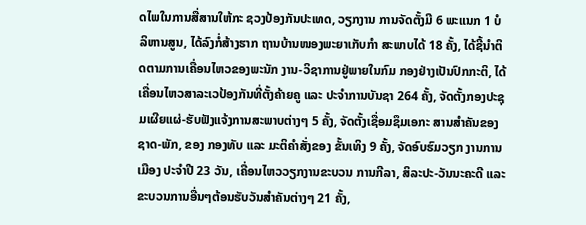ດໄພໃນການສື່ສານໃຫ້ກະ ຊວງປ້ອງກັນປະເທດ, ວຽກງານ ການຈັດຕັ້ງມີ 6 ພະແນກ 1 ບໍ ລິຫານສູນ, ໄດ້ລົງກໍ່ສ້າງຮາກ ຖານບ້ານໜອງພະຍາເກັບກໍາ ສະພາບໄດ້ 18 ຄັ້ງ, ໄດ້ຊີ້ນໍາຕິດຕາມການເຄື່ອນໄຫວຂອງພະນັກ ງານ-ວິຊາການຢູ່ພາຍໃນກົມ ກອງຢ່າງເປັນປົກກະຕິ, ໄດ້ເຄື່ອນໄຫວສາລະເວປ້ອງກັນທີ່ຕັ້ງຄ້າຍຄູ ແລະ ປະຈໍາການບັນຊາ 264 ຄັ້ງ, ຈັດຕັ້ງກອງປະຊຸມເຜີຍແຜ່-ຮັບຟັງແຈ້ງການສະພາບຕ່າງໆ 5 ຄັ້ງ, ຈັດຕັ້ງເຊື່ອມຊຶມເອກະ ສານສໍາຄັນຂອງຊາດ-ພັກ, ຂອງ ກອງທັບ ແລະ ມະຕິຄໍາສັ່ງຂອງ ຂັ້ນເທິງ 9 ຄັ້ງ, ຈັດອົບຮົມວຽກ ງານການເມືອງ ປະຈໍາປີ 23 ວັນ, ເຄື່ອນໄຫວວຽກງານຂະບວນ ການກີລາ, ສິລະປະ-ວັນນະຄະດີ ແລະ ຂະບວນການອື່ນໆຕ້ອນຮັບວັນສໍາຄັນຕ່າງໆ 21 ຄັ້ງ,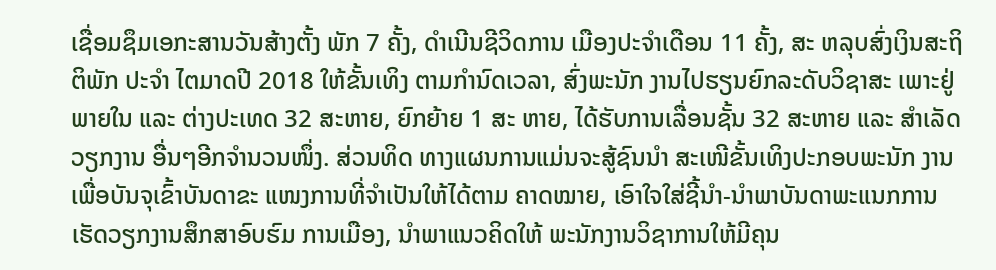ເຊື່ອມຊຶມເອກະສານວັນສ້າງຕັ້ງ ພັກ 7 ຄັ້ງ, ດໍາເນີນຊີວິດການ ເມືອງປະຈໍາເດືອນ 11 ຄັ້ງ, ສະ ຫລຸບສົ່ງເງິນສະຖິຕິພັກ ປະຈໍາ ໄຕມາດປີ 2018 ໃຫ້ຂັ້ນເທິງ ຕາມກໍານົດເວລາ, ສົ່ງພະນັກ ງານໄປຮຽນຍົກລະດັບວິຊາສະ ເພາະຢູ່ພາຍໃນ ແລະ ຕ່າງປະເທດ 32 ສະຫາຍ, ຍົກຍ້າຍ 1 ສະ ຫາຍ, ໄດ້ຮັບການເລື່ອນຊັ້ນ 32 ສະຫາຍ ແລະ ສໍາເລັດວຽກງານ ອື່ນໆອີກຈໍານວນໜຶ່ງ. ສ່ວນທິດ ທາງແຜນການແມ່ນຈະສູ້ຊົນນໍາ ສະເໜີຂັ້ນເທິງປະກອບພະນັກ ງານເພື່ອບັນຈຸເຂົ້າບັນດາຂະ ແໜງການທີ່ຈໍາເປັນໃຫ້ໄດ້ຕາມ ຄາດໝາຍ, ເອົາໃຈໃສ່ຊີ້ນໍາ-ນໍາພາບັນດາພະແນກການ ເຮັດວຽກງານສຶກສາອົບຮົມ ການເມືອງ, ນໍາພາແນວຄິດໃຫ້ ພະນັກງານວິຊາການໃຫ້ມີຄຸນ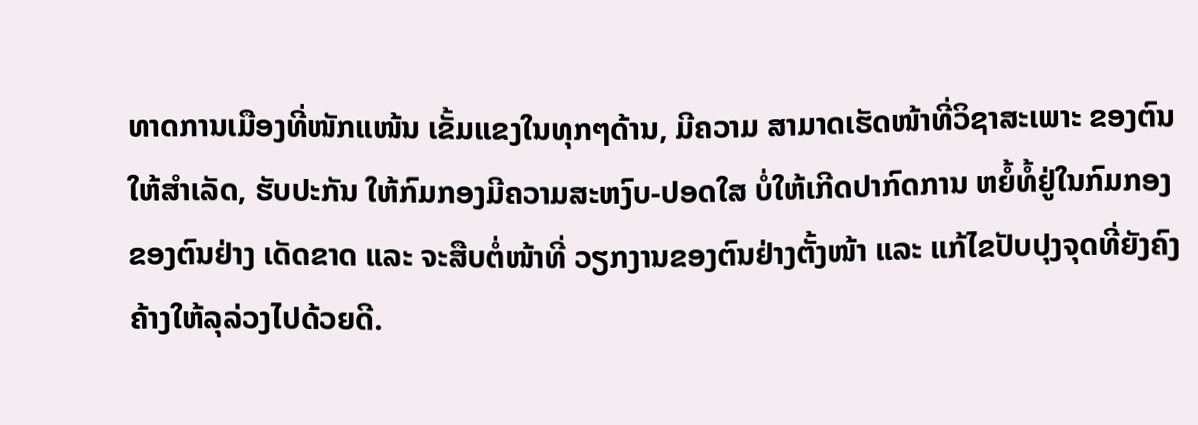ທາດການເມືອງທີ່ໜັກແໜ້ນ ເຂັ້ມແຂງໃນທຸກໆດ້ານ, ມີຄວາມ ສາມາດເຮັດໜ້າທີ່ວິຊາສະເພາະ ຂອງຕົນໃຫ້ສໍາເລັດ, ຮັບປະກັນ ໃຫ້ກົມກອງມີຄວາມສະຫງົບ-ປອດໃສ ບໍ່ໃຫ້ເກີດປາກົດການ ຫຍໍ້ທໍ້ຢູ່ໃນກົມກອງຂອງຕົນຢ່າງ ເດັດຂາດ ແລະ ຈະສືບຕໍ່ໜ້າທີ່ ວຽກງານຂອງຕົນຢ່າງຕັ້ງໜ້າ ແລະ ແກ້ໄຂປັບປຸງຈຸດທີ່ຍັງຄົງຄ້າງໃຫ້ລຸລ່ວງໄປດ້ວຍດີ.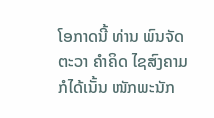ໂອກາດນີ້ ທ່ານ ພົນຈັດຕະວາ ຄໍາຄິດ ໄຊສົງຄາມ ກໍໄດ້ເນັ້ນ ໜັກພະນັກ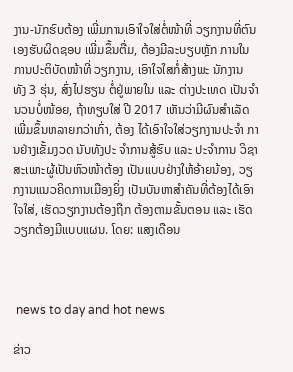ງານ-ນັກຮົບຕ້ອງ ເພີ່ມການເອົາໃຈໃສ່ຕໍ່ໜ້າທີ່ ວຽກງານທີ່ຕົນເອງຮັບຜິດຊອບ ເພີ່ມຂຶ້ນຕື່ມ, ຕ້ອງມີລະບຽບຫຼັກ ການໃນການປະຕິບັດໜ້າທີ່ ວຽກງານ, ເອົາໃຈໃສກໍ່ສ້າງພະ ນັກງານ ທັງ 3 ຮຸ່ນ, ສົ່ງໄປຮຽນ ຕໍ່ຢູ່ພາຍໃນ ແລະ ຕ່າງປະເທດ ເປັນຈໍານວນບໍ່ໜ້ອຍ, ຖ້າທຽບໃສ່ ປີ 2017 ເຫັນວ່າມີຜົນສໍາເລັດ ເພີ່ມຂຶ້ນຫລາຍກວ່າເກົ່າ, ຕ້ອງ ໄດ້ເອົາໃຈໃສ່ວຽກງານປະຈໍາ ການຢ່າງເຂັ້ມງວດ ນັບທັງປະ ຈໍາການສູ້ຮົບ ແລະ ປະຈໍາການ ວິຊາສະເພາະຜູ້ເປັນຫົວໜ້າຕ້ອງ ເປັນແບບຢ່າງໃຫ້ອ້າຍນ້ອງ, ວຽກງານແນວຄິດການເມືອງຍິ່ງ ເປັນບັນຫາສໍາຄັນທີ່ຕ້ອງໄດ້ເອົາ ໃຈໃສ່, ເຮັດວຽກງານຕ້ອງຖືກ ຕ້ອງຕາມຂັ້ນຕອນ ແລະ ເຮັດ ວຽກຕ້ອງມີແບບແຜນ. ໂດຍ: ແສງເດືອນ



 news to day and hot news

ຂ່າວ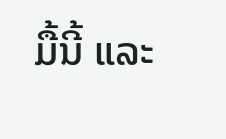ມື້ນີ້ ແລະ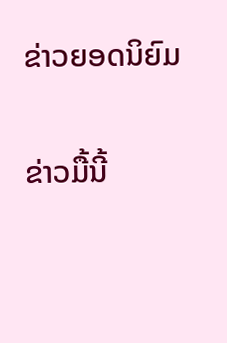ຂ່າວຍອດນິຍົມ

ຂ່າວມື້ນີ້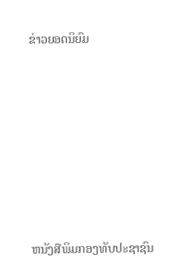ຂ່າວຍອດນິຍົມ













ຫນັງສືພິມກອງທັບປະຊາຊົນ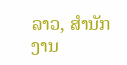ລາວ, ສຳນັກງານ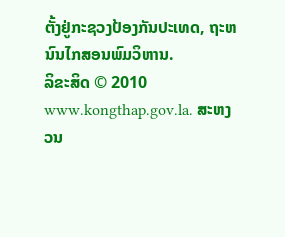ຕັ້ງຢູ່ກະຊວງປ້ອງກັນປະເທດ, ຖະຫນົນໄກສອນພົມວິຫານ.
ລິຂະສິດ © 2010 www.kongthap.gov.la. ສະຫງວນ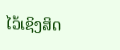ໄວ້ເຊິງສິດ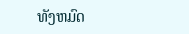ທັງຫມົດ